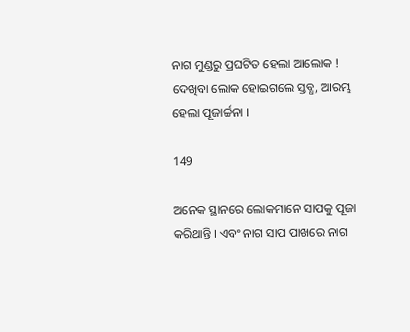ନାଗ ମୁଣ୍ଡରୁ ପ୍ରଘଟିତ ହେଲା ଆଲୋକ ! ଦେଖିବା ଲୋକ ହୋଇଗଲେ ସ୍ତବ୍ଧ, ଆରମ୍ଭ ହେଲା ପୂଜାର୍ଚ୍ଚନା ।

149

ଅନେକ ସ୍ଥାନରେ ଲୋକମାନେ ସାପକୁ ପୂଜା କରିଥାନ୍ତି । ଏବଂ ନାଗ ସାପ ପାଖରେ ନାଗ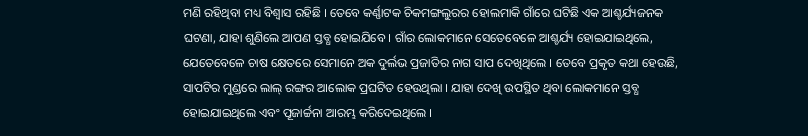ମଣି ରହିଥିବା ମଧ୍ୟ ବିଶ୍ୱାସ ରହିଛି । ତେବେ କର୍ଣ୍ଣାଟକ ଚିକମଙ୍ଗଲୁରର ହୋଲମାକି ଗାଁରେ ଘଟିଛି ଏକ ଆଶ୍ଚର୍ଯ୍ୟଜନକ ଘଟଣା, ଯାହା ଶୁଣିଲେ ଆପଣ ସ୍ତବ୍ଧ ହୋଇଯିବେ । ଗାଁର ଲୋକମାନେ ସେତେବେଳେ ଆଶ୍ଚର୍ଯ୍ୟ ହୋଇଯାଇଥିଲେ, ଯେତେବେଳେ ଚାଷ କ୍ଷେତରେ ସେମାନେ ଅକ ଦୁର୍ଲଭ ପ୍ରଜାତିର ନାଗ ସାପ ଦେଖିଥିଲେ । ତେବେ ପ୍ରକୃତ କଥା ହେଉଛି, ସାପଟିର ମୁଣ୍ଡରେ ଲାଲ୍ ରଙ୍ଗର ଆଲୋକ ପ୍ରଘଟିତ ହେଉଥିଲା । ଯାହା ଦେଖି ଉପସ୍ଥିତ ଥିବା ଲୋକମାନେ ସ୍ତବ୍ଧ ହୋଇଯାଇଥିଲେ ଏବଂ ପୂଜାର୍ଚ୍ଚନା ଆରମ୍ଭ କରିଦେଇଥିଲେ ।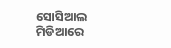ସୋସିଆଲ ମିଡିଆରେ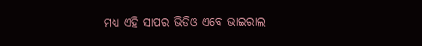ମଧ୍ୟ ଏହି ସାପର ଭିଡିଓ ଏବେ ଭାଇରାଲ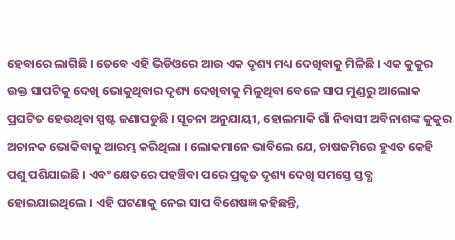ହେବାରେ ଲାଗିଛି । ତେବେ ଏହି ଭିଡିଓରେ ଆଉ ଏକ ଦୃଶ୍ୟ ମଧ୍ୟ ଦେଖିବାକୁ ମିଳିଛି । ଏକ କୁକୁର ଉକ୍ତ ସାପଟିକୁ ଦେଖି ଭୋକୁଥିବାର ଦୃଶ୍ୟ ଦେଖିବାକୁ ମିଳୁଥିବା ବେଳେ ସାପ ମୁଣ୍ଡରୁ ଆଲୋକ ପ୍ରଘଟିତ ହେଉଥିବା ସ୍ପଷ୍ଟ ଜଣାପଡୁଛି । ସୂଚନା ଅନୁଯାୟୀ, ହୋଲମାକି ଗାଁ ନିବାସୀ ଅବିନାଶଙ୍କ କୁକୁର ଅଚାନକ ଭୋକିବାକୁ ଆରମ୍ଭ କରିଥିଲା । ଲୋକମାନେ ଭାବିଲେ ଯେ, ଚାଷଜମିରେ ହୁଏତ କେହି ପଶୁ ପଶିଯାଇଛି । ଏବଂ କ୍ଷେତରେ ପହଞ୍ଚିବା ପରେ ପ୍ରକୃତ ଦୃଶ୍ୟ ଦେଖି ସମସ୍ତେ ସ୍ତବ୍ଧ ହୋଇଯାଇଥିଲେ । ଏହି ଘଟଣାକୁ ନେଇ ସାପ ବିଶେଷଜ୍ଞ କହିଛନ୍ତି,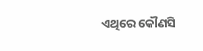ଏଥିରେ କୌଣସି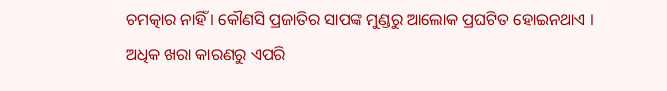ଚମତ୍କାର ନାହିଁ । କୌଣସି ପ୍ରଜାତିର ସାପଙ୍କ ମୁଣ୍ଡରୁ ଆଲୋକ ପ୍ରଘଟିତ ହୋଇନଥାଏ । ଅଧିକ ଖରା କାରଣରୁ ଏପରି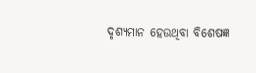ଦୃଶ୍ୟମାନ ହେଉଥିବା ବିଶେଷଜ୍ଞ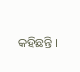କହିଛନ୍ତି ।